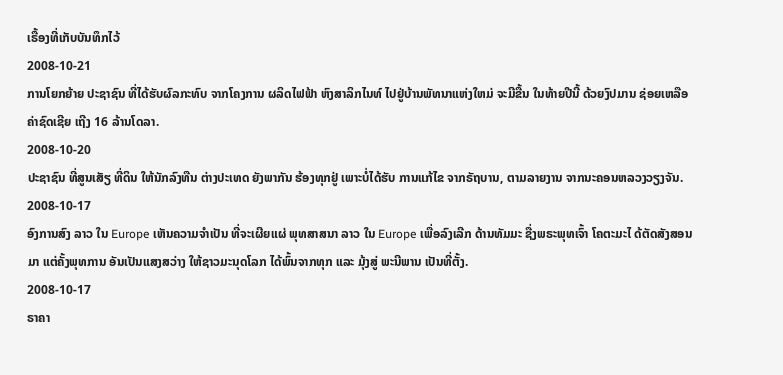ເຣື້ອງທີ່ເກັບບັນທຶກໄວ້
2008-10-21
ການໂຍກຍ້າຍ ປະຊາຊົນ ທີ່ໄດ້ຮັບຜົລກະທົບ ຈາກໂຄງການ ຜລິດໄຟຟ້າ ຫົງສາລິກໄນທ໌ ໄປຢູ່ບ້ານພັທນາແຫ່ງໃຫມ່ ຈະມີຂື້ນ ໃນທ້າຍປີນີ້ ດ້ວຍງົປມານ ຊ່ອຍເຫລືອ ຄ່າຊົດເຊີຍ ເຖີງ 16 ລ້ານໂດລາ.
2008-10-20
ປະຊາຊົນ ທີ່ສູນເສັຽ ທີ່ດິນ ໃຫ້ນັກລົງທືນ ຕ່າງປະເທດ ຍັງພາກັນ ຮ້ອງທຸກຢູ່ ເພາະບໍ່ໄດ້ຮັບ ການແກ້ໄຂ ຈາກຣັຖບານ, ຕາມລາຍງານ ຈາກນະຄອນຫລວງວຽງຈັນ.
2008-10-17
ອົງການສົງ ລາວ ໃນ Europe ເຫັນຄວາມຈໍາເປັນ ທີ່ຈະເຜີຍແຜ່ ພຸທສາສນາ ລາວ ໃນ Europe ເພື່ອລົງເລີກ ດ້ານທັມມະ ຊື່ງພຣະພຸທເຈົ້າ ໂຄຕະມະໄ ດ້ຕັດສັງສອນມາ ແຕ່ຄັ້ງພຸທການ ອັນເປັນແສງສວ່າງ ໃຫ້ຊາວມະນຸດໂລກ ໄດ້ພົ້ນຈາກທຸກ ແລະ ມຸ້ງສູ່ ພະນີພານ ເປັນທີ່ຕັ້ງ.
2008-10-17
ຣາຄາ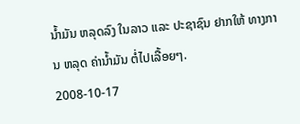ນໍ້າມັນ ຫລຸດລົງ ໃນລາວ ແລະ ປະຊາຊົນ ຢາກໃຫ້ ທາງການ ຫລຸດ ຄ່ານໍ້າມັນ ຕໍ່ໄປເລື້ອຍໆ.
2008-10-17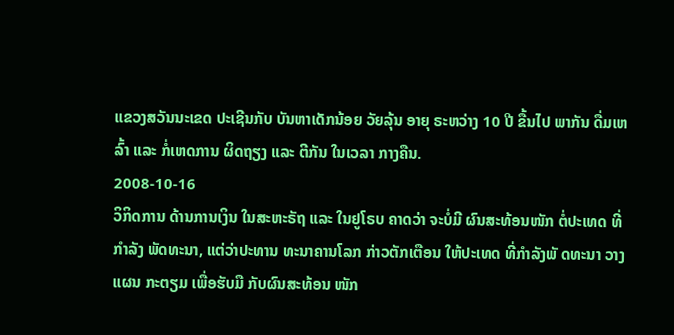ແຂວງສວັນນະເຂດ ປະເຊີນກັບ ບັນຫາເດັກນ້ອຍ ວັຍລຸ້ນ ອາຍຸ ຣະຫວ່າງ 10 ປີ ຂື້ນໄປ ພາກັນ ດື່ມເຫລົ້າ ແລະ ກໍ່ເຫດການ ຜິດຖຽງ ແລະ ຕີກັນ ໃນເວລາ ກາງຄືນ.
2008-10-16
ວິກິດການ ດ້ານການເງິນ ໃນສະຫະຣັຖ ແລະ ໃນຢູໂຣບ ຄາດວ່າ ຈະບໍ່ມີ ຜົນສະທ້ອນໜັກ ຕໍ່ປະເທດ ທີ່ກໍາລັງ ພັດທະນາ, ແຕ່ວ່າປະທານ ທະນາຄານໂລກ ກ່າວຕັກເຕືອນ ໃຫ້ປະເທດ ທີ່ກໍາລັງພັ ດທະນາ ວາງແຜນ ກະຕຽມ ເພື່ອຮັບມື ກັບຜົນສະທ້ອນ ໜັກ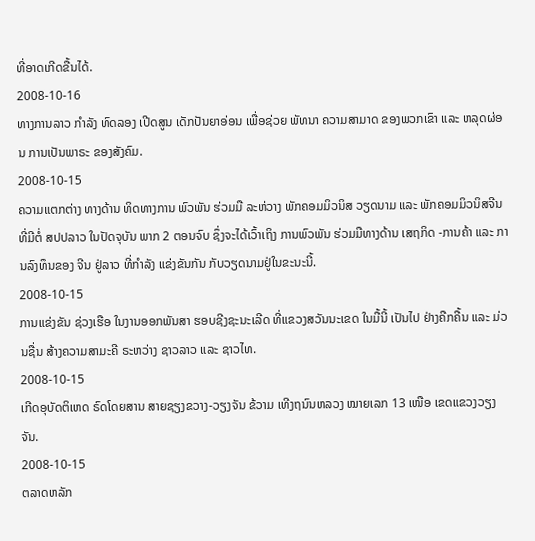ທີ່ອາດເກີດຂື້ນໄດ້.
2008-10-16
ທາງການລາວ ກໍາລັງ ທົດລອງ ເປີດສູນ ເດັກປັນຍາອ່ອນ ເພື່ອຊ່ວຍ ພັທນາ ຄວາມສາມາດ ຂອງພວກເຂົາ ແລະ ຫລຸດຜ່ອນ ການເປັນພາຣະ ຂອງສັງຄົມ.
2008-10-15
ຄວາມແຕກຕ່າງ ທາງດ້ານ ທິດທາງການ ພົວພັນ ຮ່ວມມື ລະຫ່ວາງ ພັກຄອມມິວນິສ ວຽດນາມ ແລະ ພັກຄອມມິວນິສຈີນ ທີ່ມີຕໍ່ ສປປລາວ ໃນປັດຈຸບັນ ພາກ 2 ຕອນຈົບ ຊຶ່ງຈະໄດ້ເວົ້າເຖິງ ການພົວພັນ ຮ່ວມມືທາງດ້ານ ເສຖກິດ -ການຄ້າ ແລະ ການລົງທຶນຂອງ ຈີນ ຢູ່ລາວ ທີ່ກຳລັງ ແຂ່ງຂັນກັນ ກັບວຽດນາມຢູ່ໃນຂະນະນີ້.
2008-10-15
ການແຂ່ງຂັນ ຊ່ວງເຮືອ ໃນງານອອກພັນສາ ຮອບຊີງຊະນະເລີດ ທີ່ແຂວງສວັນນະເຂດ ໃນມື້ນີ້ ເປັນໄປ ຢ່າງຄືກຄື້ນ ແລະ ມ່ວນຊື່ນ ສ້າງຄວາມສາມະຄີ ຣະຫວ່າງ ຊາວລາວ ແລະ ຊາວໄທ.
2008-10-15
ເກີດອຸບັດຕິເຫດ ຣົດໂດຍສານ ສາຍຊຽງຂວາງ-ວຽງຈັນ ຂ້ວາມ ເທີງຖນົນຫລວງ ໝາຍເລກ 13 ເໜືອ ເຂດແຂວງວຽງຈັນ.
2008-10-15
ຕລາດຫລັກ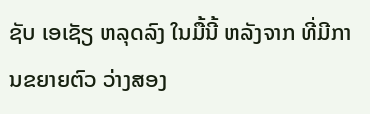ຊັບ ເອເຊັຽ ຫລຸດລົງ ໃນມື້ນີ້ ຫລັງຈາກ ທີ່ມີການຂຍາຍຕົວ ວ່າງສອງ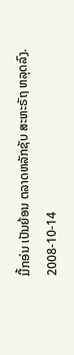ມື້ກອ່ນ ເປັນຍ້ອນ ຕລາດຫລັກຊັບ ສະຫະຣັຖ ຫລຸດລົງ.
2008-10-14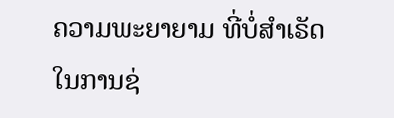ຄວາມພະຍາຍາມ ທີ່ບໍ່ສໍາເຣັດ ໃນການຊ່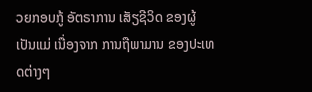ວຍກອບກູ້ ອັຕຣາການ ເສັຽຊີວິດ ຂອງຜູ້ເປັນແມ່ ເນື່ອງຈາກ ການຖືພາມານ ຂອງປະເທດຕ່າງໆ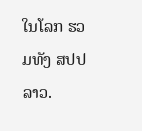ໃນໂລກ ຮວມທັງ ສປປລາວ.